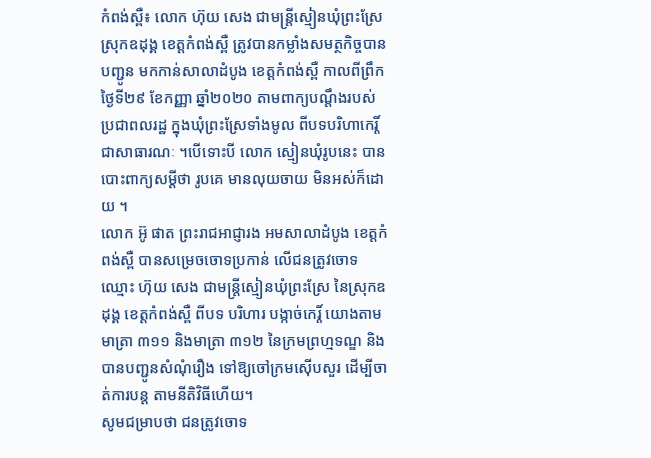កំពង់ស្ពឺ៖ លោក ហ៊ុយ សេង ជាមន្ត្រីស្មៀនឃុំព្រះស្រែ ស្រុកឧដុង្គ ខេត្តកំពង់ស្ពឺ ត្រូវបានកម្លាំងសមត្ថកិច្ចបានបញ្ជូន មកកាន់សាលាដំបូង ខេត្តកំពង់ស្ពឺ កាលពីព្រឹកថ្ងៃទី២៩ ខែកញ្ញា ឆ្នាំ២០២០ តាមពាក្យបណ្តឹងរបស់ ប្រជាពលរដ្ឋ ក្នុងឃុំព្រះស្រែទាំងមូល ពីបទបរិហាកេរ្តិ៍ ជាសាធារណៈ ។បើទោះបី លោក ស្មៀនឃុំរូបនេះ បានបោះពាក្យសម្ដីថា រូបគេ មានលុយចាយ មិនអស់ក៏ដោយ ។
លោក អ៊ូ ផាត ព្រះរាជអាជ្ញារង អមសាលាដំបូង ខេត្តកំពង់ស្ពឺ បានសម្រេចចោទប្រកាន់ លើជនត្រូវចោទ ឈ្មោះ ហ៊ុយ សេង ជាមន្ត្រីស្មៀនឃុំព្រះស្រែ នៃស្រុកឧដុង្គ ខេត្តកំពង់ស្ពឺ ពីបទ បរិហារ បង្កាច់កេរ្ដិ៍ យោងតាមមាត្រា ៣១១ និងមាត្រា ៣១២ នៃក្រមព្រហ្មទណ្ឌ និងបានបញ្ជូនសំណុំរឿង ទៅឱ្យចៅក្រមស៊ើបសួរ ដើម្បីចាត់ការបន្ត តាមនីតិវិធីហើយ។
សូមជម្រាបថា ជនត្រូវចោទ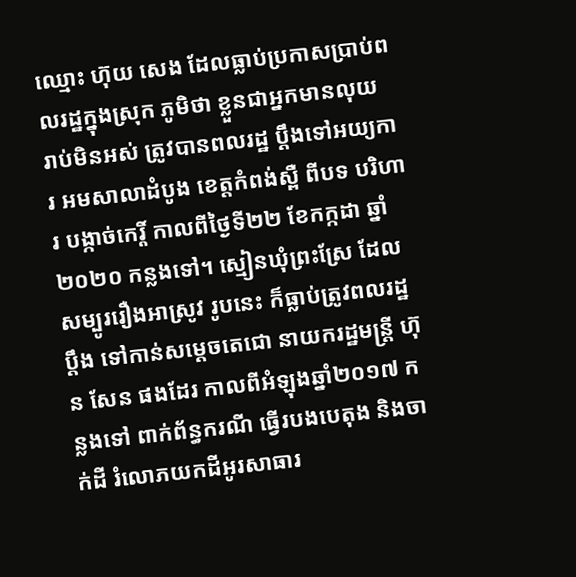ឈ្មោះ ហ៊ុយ សេង ដែលធ្លាប់ប្រកាសប្រាប់ពលរដ្ឋក្នុងស្រុក ភូមិថា ខ្លួនជាអ្នកមានលុយ រាប់មិនអស់ ត្រូវបានពលរដ្ឋ ប្ដឹងទៅអយ្យការ អមសាលាដំបូង ខេត្តកំពង់ស្ពឺ ពីបទ បរិហារ បង្កាច់កេរ្តិ៍ កាលពីថ្ងៃទី២២ ខែកក្កដា ឆ្នាំ២០២០ កន្លងទៅ។ ស្មៀនឃុំព្រះស្រែ ដែលសម្បូររឿងអាស្រូវ រូបនេះ ក៏ធ្លាប់ត្រូវពលរដ្ឋប្ដឹង ទៅកាន់សម្ដេចតេជោ នាយករដ្ឋមន្ត្រី ហ៊ុន សែន ផងដែរ កាលពីអំឡុងឆ្នាំ២០១៧ កន្លងទៅ ពាក់ព័ន្ធករណី ធ្វើរបងបេតុង និងចាក់ដី រំលោភយកដីអូរសាធារ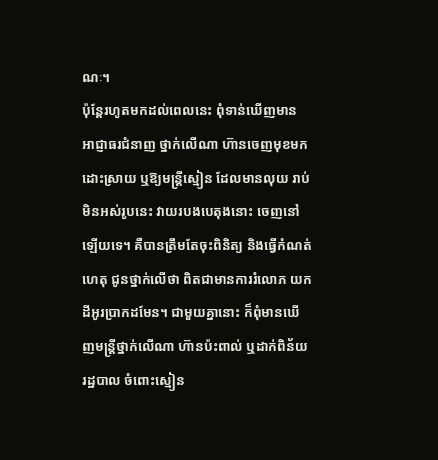ណៈ។
ប៉ុន្ដែរហូតមកដល់ពេលនេះ ពុំទាន់ឃើញមាន អាជ្ញាធរជំនាញ ថ្នាក់លើណា ហ៊ានចេញមុខមកដោះស្រាយ ឬឱ្យមន្ត្រីស្មៀន ដែលមានលុយ រាប់មិនអស់រូបនេះ វាយរបងបេតុងនោះ ចេញនៅឡើយទេ។ គឺបានត្រឹមតែចុះពិនិត្យ និងធ្វើកំណត់ហេតុ ជូនថ្នាក់លើថា ពិតជាមានការរំលោភ យកដីអូរប្រាកដមែន។ ជាមួយគ្នានោះ ក៏ពុំមានឃើញមន្ត្រីថ្នាក់លើណា ហ៊ានប៉ះពាល់ ឬដាក់ពិន័យរដ្ឋបាល ចំពោះស្មៀន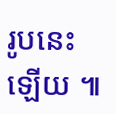រូបនេះឡើយ ៕